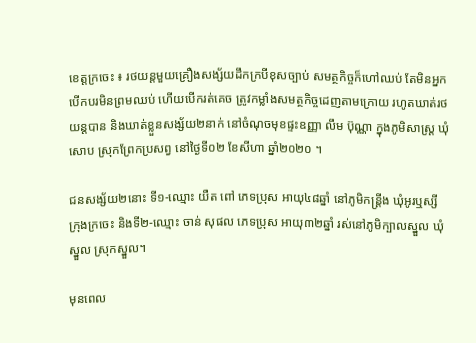ខេត្តក្រចេះ ៖ រថយន្តមួយគ្រឿងសង្ស័យដឹកក្របីខុសច្បាប់ សមត្ថកិច្ចក៏ហៅឈប់ តែមិនអ្នកបើកបរមិនព្រមឈប់ ហើយបើករត់គេច ត្រូវកម្លាំងសមត្ថកិច្ចដេញតាមក្រោយ រហូតឃាត់រថយន្តបាន និងឃាត់ខ្លួនសង្ស័យ២នាក់ នៅចំណុចមុខផ្ទះឧញ្ញា លឹម ប៊ុណ្ណា ក្នុងភូមិសាស្រ្ត ឃុំសោប ស្រុកព្រែកប្រសព្វ នៅថ្ងៃទី០២ ខែសីហា ឆ្នាំ២០២០ ។

ជនសង្ស័យ២នោះ ទី១-ឈ្មោះ យឺត ពៅ ភេទប្រុស អាយុ៤៨ឆ្នាំ នៅភូមិកន្រ្តីង ឃុំអូរឬស្សី ក្រុងក្រចេះ និងទី២-ឈ្មោះ ចាន់ សុផល ភេទប្រុស អាយុ៣២ឆ្នាំ រស់នៅភូមិក្បាលស្នួល ឃុំស្នួល ស្រុកស្នួល។

មុនពេល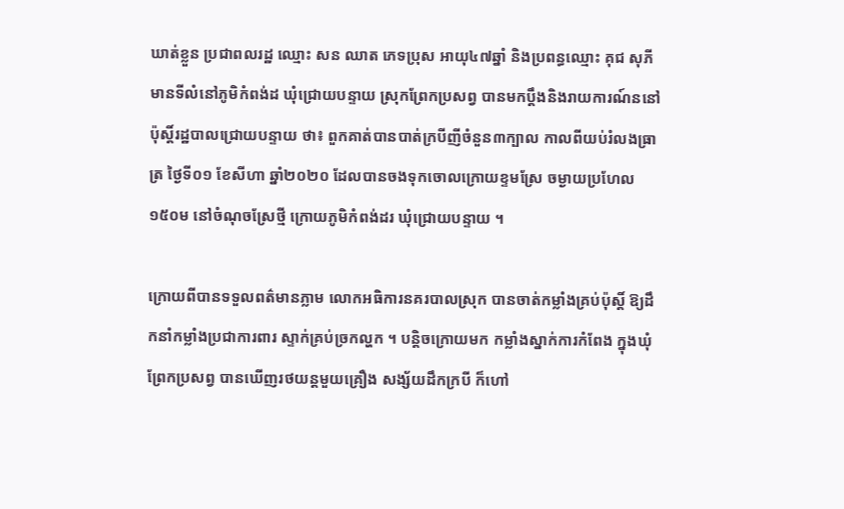ឃាត់ខ្លួន ប្រជាពលរដ្ឋ ឈ្មោះ សន ឈាត ភេទប្រុស អាយុ៤៧ឆ្នាំ និងប្រពន្ធឈ្មោះ គុជ សុភី មានទីលំនៅភូមិកំពង់ដ ឃុំជ្រោយបន្ទាយ ស្រុកព្រែកប្រសព្វ បានមកប្តឹងនិងរាយការណ៍ននៅប៉ុស្តិ៍រដ្ឋបាលជ្រោយបន្ទាយ ថា៖ ពួកគាត់បានបាត់ក្របីញីចំនួន៣ក្បាល កាលពីយប់រំលងធ្រាត្រ ថ្ងៃទី០១ ខែសីហា ឆ្នាំ២០២០ ដែលបានចងទុកចោលក្រោយខ្ទមស្រែ ចម្ងាយប្រហែល១៥០ម នៅចំណុចស្រែថ្មី ក្រោយភូមិកំពង់ដរ ឃុំជ្រោយបន្ទាយ ។

ក្រោយពីបានទទួលពត៌មានភ្លាម លោកអធិការនគរបាលស្រុក បានចាត់កម្លាំងគ្រប់ប៉ុស្តិ៍ ឱ្យដឹកនាំកម្លាំងប្រជាការពារ ស្ទាក់គ្រប់ច្រកល្ហក ។ បន្តិចក្រោយមក កម្លាំងស្នាក់ការកំពែង ក្នុងឃុំព្រែកប្រសព្វ បានឃើញរថយន្តមួយគ្រឿង សង្ស័យដឹកក្របី ក៏ហៅ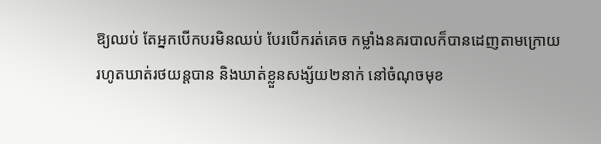ឱ្យឈប់ តែអ្នកបើកបរមិនឈប់ បែរបើករត់គេច កម្លាំងនគរបាលក៏បានដេញតាមក្រោយ រហូតឃាត់រថយន្តបាន និងឃាត់ខ្លួនសង្ស័យ២នាក់ នៅចំណុចមុខ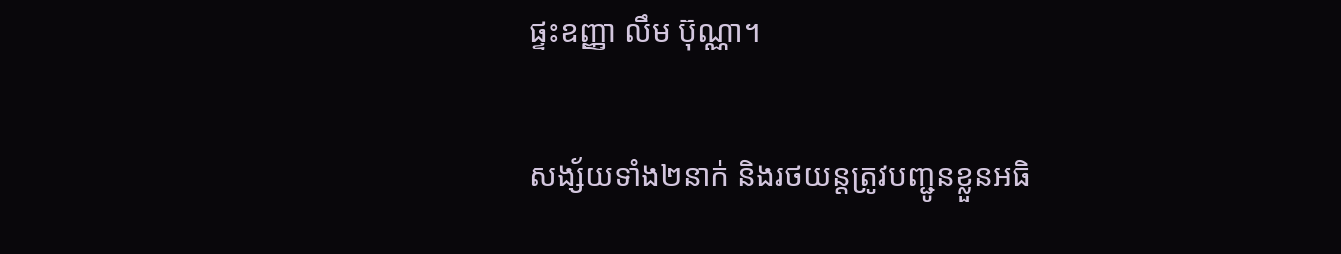ផ្ទះឧញ្ញា លឹម ប៊ុណ្ណា។

សង្ស័យទាំង២នាក់ និងរថយន្តត្រូវបញ្ជូនខ្លួនអធិ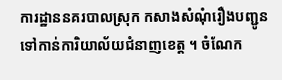ការដ្ឋាននគរបាលស្រុក កសាងសំណុំរឿងបញ្ជូនទៅកាន់ការិយាល័យជំនាញខេត្ត ។ ចំណែក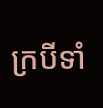ក្របីទាំ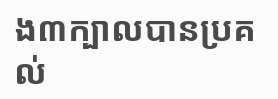ង៣ក្បាលបានប្រគល់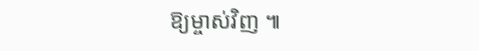ឱ្យម្ចាស់វិញ ៕